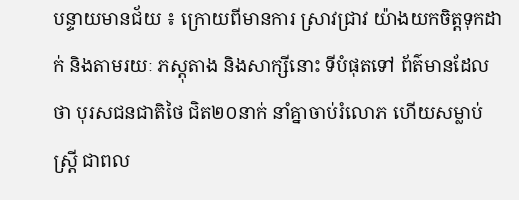បន្ទាយមានជ័យ ៖ ក្រោយពីមានការ ស្រាវជ្រាវ យ៉ាងយកចិត្តទុកដាក់ និងតាមរយៈ ភស្តុតាង និងសាក្សីនោះ ទីបំផុតទៅ ព័ត៌មានដែលថា បុរសជនជាតិថៃ ជិត២០នាក់ នាំគ្នាចាប់រំលោភ ហើយសម្លាប់ស្រ្តី ជាពល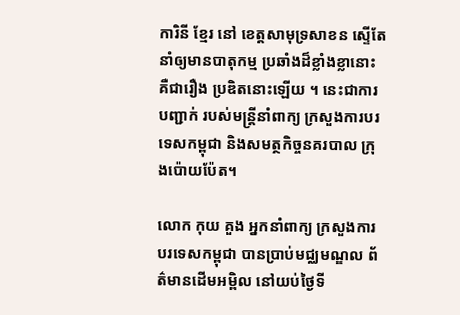ការិនី ខ្មែរ នៅ ខេត្តសាមុទ្រសាខន ស្ទើតែនាំឲ្យមានបាតុកម្ម ប្រឆាំងដ៏ខ្លាំងខ្លានោះ គឺជារឿង ប្រឌិតនោះឡើយ ។ នេះជាការបញ្ជាក់ របស់មន្រ្តីនាំពាក្យ ក្រសួងការបរទេសកម្ពុជា និងសមត្ថកិច្ចនគរបាល ក្រុងប៉ោយប៉ែត។

លោក កុយ គួង អ្នកនាំពាក្យ ក្រសួងការបរទេសកម្ពុជា បានប្រាប់មជ្ឈមណ្ឌល ព័ត៌មានដើមអម្ពិល នៅយប់ថ្ងៃទី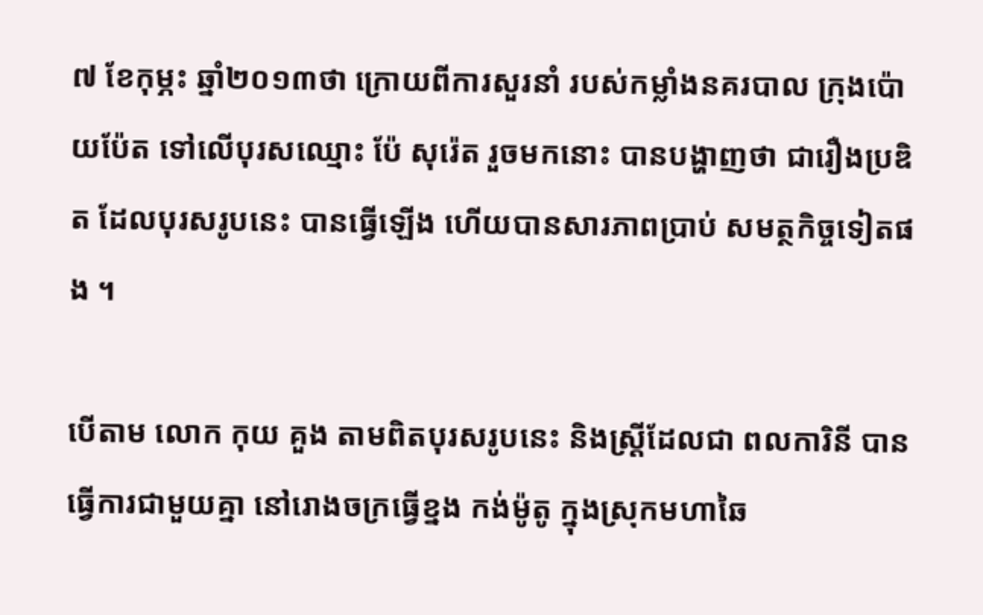៧ ខែកុម្ភះ ឆ្នាំ២០១៣ថា ក្រោយពីការសួរនាំ របស់កម្លាំងនគរបាល ក្រុងប៉ោយប៉ែត ទៅលើបុរសឈ្មោះ ប៉ែ សុរ៉េត រួចមកនោះ បានបង្ហាញថា ជារឿងប្រឌិត ដែលបុរសរូបនេះ បានធ្វើឡើង ហើយបានសារភាពប្រាប់ សមត្ថកិច្ចទៀតផង ។

បើតាម លោក កុយ គួង តាមពិតបុរសរូបនេះ និងស្រ្តីដែលជា ពលការិនី បានធ្វើការជាមួយគ្នា នៅរោងចក្រធ្វើខ្នង កង់ម៉ូតូ ក្នុងស្រុកមហាឆៃ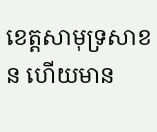ខេត្តសាមុទ្រសាខន ហើយមាន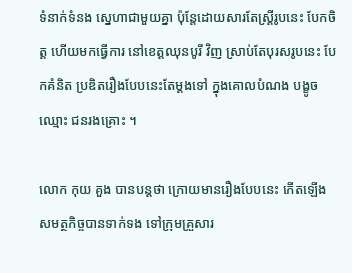ទំនាក់ទំនង ស្នេហាជាមួយគ្នា ប៉ុន្តែដោយសារតែស្រ្តីរូបនេះ បែកចិត្ត ហើយមកធ្វើការ នៅខេត្តឈុនបូរី វិញ ស្រាប់តែបុរសរូបនេះ បែកគំនិត ប្រឌិតរឿងបែបនេះតែម្តងទៅ ក្នុងគោលបំណង បង្ខូចឈ្មោះ ជនរងគ្រោះ ។

លោក កុយ គួង បានបន្តថា ក្រោយមានរឿងបែបនេះ កើតឡើង សមត្ថកិច្ចបានទាក់ទង ទៅក្រុមគ្រួសារ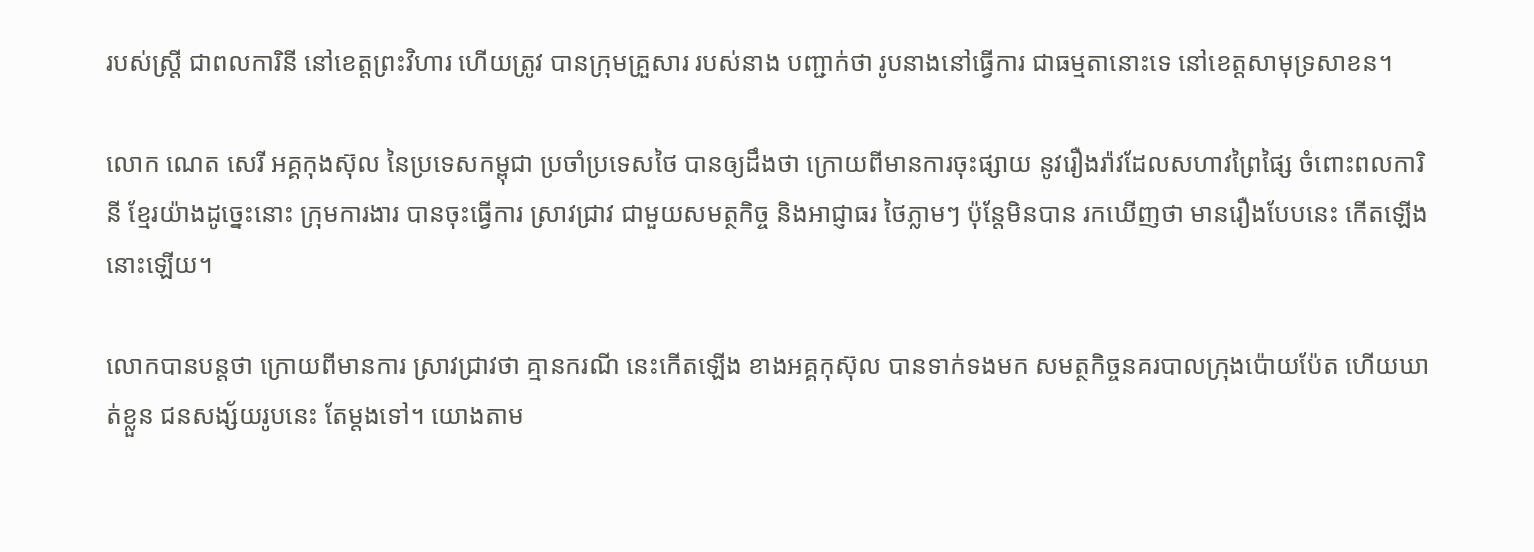របស់ស្រ្តី ជាពលការិនី នៅខេត្តព្រះវិហារ ហើយត្រូវ បានក្រុមគ្រួសារ របស់នាង បញ្ជាក់ថា រូបនាងនៅធ្វើការ ជាធម្មតានោះទេ នៅខេត្តសាមុទ្រសាខន។

លោក ណេត សេរី អគ្គកុងស៊ុល នៃប្រទេសកម្ពុជា ប្រចាំប្រទេសថៃ បានឲ្យដឹងថា ក្រោយពីមានការចុះផ្សាយ នូវរឿងរ៉ាវដែលសហាវព្រៃផ្សៃ ចំពោះពលការិនី ខ្មែរយ៉ាងដូច្នេះនោះ ក្រុមការងារ បានចុះធ្វើការ ស្រាវជ្រាវ ជាមួយសមត្ថកិច្ច និងអាជ្ញាធរ ថៃភ្លាមៗ ប៉ុន្តែមិនបាន រកឃើញថា មានរឿងបែបនេះ កើតឡើងនោះឡើយ។

លោកបានបន្តថា ក្រោយពីមានការ ស្រាវជ្រាវថា គ្មានករណី នេះកើតឡើង ខាងអគ្គកុស៊ុល បានទាក់ទងមក សមត្ថកិច្ចនគរបាលក្រុងប៉ោយប៉ែត ហើយឃាត់ខ្លួន ជនសង្ស័យរូបនេះ តែម្តងទៅ។ យោងតាម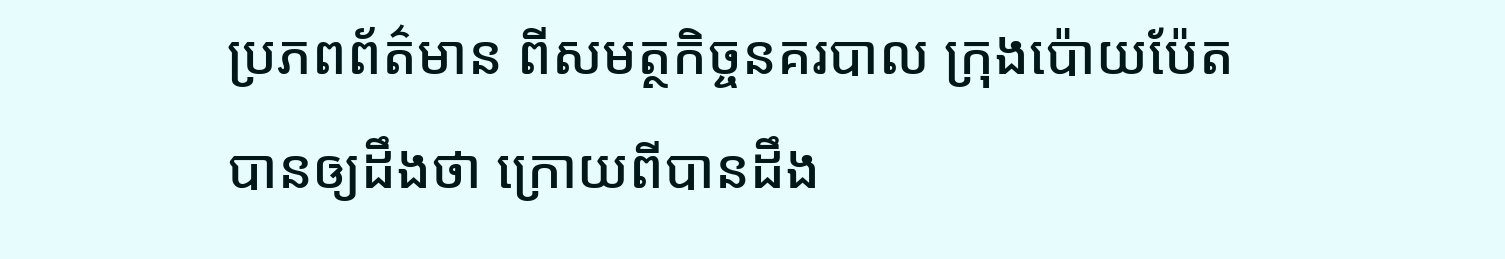ប្រភពព័ត៌មាន ពីសមត្ថកិច្ចនគរបាល ក្រុងប៉ោយប៉ែត បានឲ្យដឹងថា ក្រោយពីបានដឹង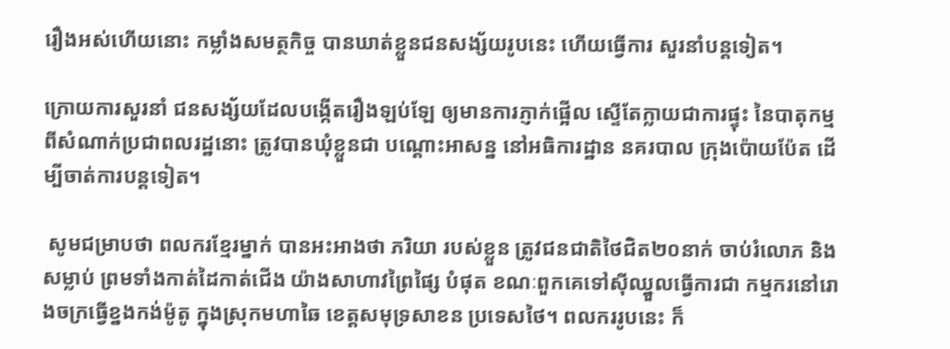រឿងអស់ហើយនោះ កម្លាំងសមត្ថកិច្ច បានឃាត់ខ្លួនជនសង្ស័យរូបនេះ ហើយធ្វើការ សួរនាំបន្តទៀត។

ក្រោយការសួរនាំ ជនសង្ស័យដែលបង្កើតរឿងឡប់ឡែ ឲ្យមានការភ្ញាក់ផ្អើល ស្ទើតែក្លាយជាការផ្ទុះ នៃបាតុកម្ម ពីសំណាក់ប្រជាពលរដ្ឋនោះ ត្រូវបានឃុំខ្លួនជា បណ្តោះអាសន្ន នៅអធិការដ្ឋាន នគរបាល ក្រុងប៉ោយប៉ែត ដើម្បីចាត់ការបន្តទៀត។

 សូមជម្រាបថា ពលករខ្មែរម្នាក់ បានអះអាងថា ភរិយា របស់ខ្លួន ត្រូវជនជាតិថៃជិត២០នាក់ ចាប់រំលោភ និង សម្លាប់ ព្រមទាំងកាត់ដៃកាត់ជើង យ៉ាងសាហាវព្រៃផ្សៃ បំផុត ខណៈពួកគេទៅស៊ីឈ្នួលធ្វើការជា កម្មករនៅរោងចក្រធ្វើខ្នងកង់ម៉ូតូ ក្នុងស្រុកមហាឆៃ ខេត្តសមុទ្រសាខន ប្រទេសថៃ។ ពលកររូបនេះ ក៏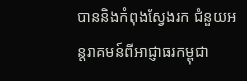បាននិងកំពុងស្វែងរក ជំនួយអន្តរាគមន៍ពីអាជ្ញាធរកម្ពុជា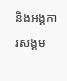និងអង្គការសង្គម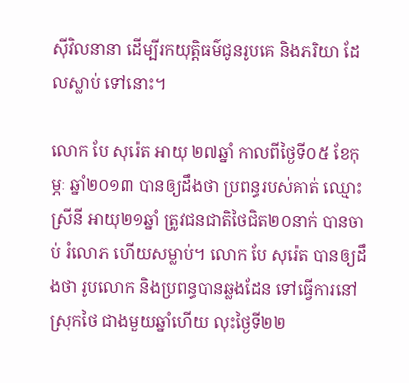ស៊ីវិលនានា ដើម្បីរកយុត្តិធម៌ជូនរូបគេ និងភរិយា ដែលស្លាប់ ទៅនោះ។

លោក បែ សុរ៉េត អាយុ ២៧ឆ្នាំ កាលពីថ្ងៃទី០៥ ខែកុម្ភៈ ឆ្នាំ២០១៣ បានឲ្យដឹងថា ប្រពន្ធរបស់គាត់ ឈ្មោះ ស្រីនី អាយុ២១ឆ្នាំ ត្រូវជនជាតិថៃជិត២០នាក់ បានចាប់ រំលោភ ហើយសម្លាប់។ លោក បែ សុរ៉េត បានឲ្យដឹងថា រូបលោក និងប្រពន្ធបានឆ្លងដែន ទៅធ្វើការនៅស្រុកថៃ ជាងមួយឆ្នាំហើយ លុះថ្ងៃទី២២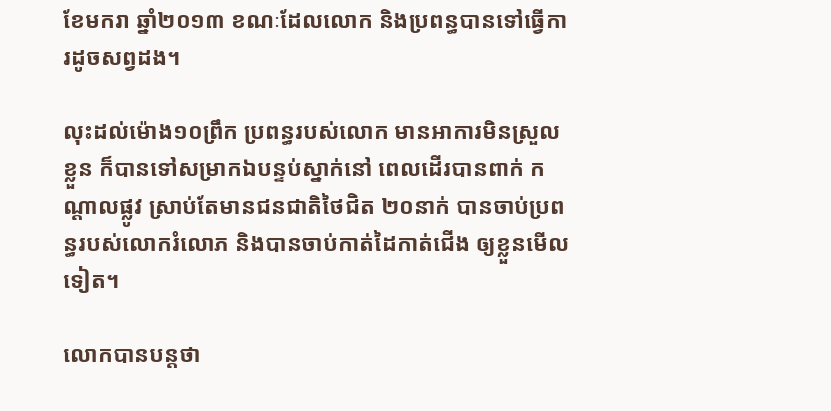ខែមករា ឆ្នាំ២០១៣ ខណៈដែលលោក និងប្រពន្ធបានទៅធ្វើការដូចសព្វដង។

លុះដល់ម៉ោង១០ព្រឹក ប្រពន្ធរបស់លោក មានអាការមិនស្រួលខ្លួន ក៏បានទៅសម្រាកឯបន្ទប់ស្នាក់នៅ ពេលដើរបានពាក់ កណ្តាលផ្លូវ ស្រាប់តែមានជនជាតិថៃជិត ២០នាក់ បានចាប់ប្រពន្ធរបស់លោករំលោភ និងបានចាប់កាត់ដៃកាត់ជើង ឲ្យខ្លួនមើលទៀត។

លោកបានបន្តថា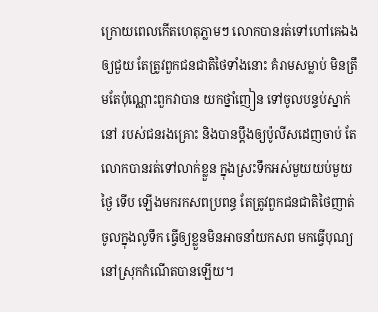ក្រោយពេលកើតហេតុភ្លាមៗ លោកបានរត់ទៅហៅគេឯងឲ្យជួយ តែត្រូវពួកជនជាតិថៃទាំងនោះ គំរាមសម្លាប់ មិនត្រឹមតែប៉ុណ្ណោះពួកវាបាន យកថ្នាំញៀន ទៅចូលបន្ទប់ស្នាក់នៅ របស់ជនរងគ្រោះ និងបានប្តឹងឲ្យប៉ូលីសដេញចាប់ តែលោកបានរត់ទៅលាក់ខ្លួន ក្នុងស្រះទឹកអស់មួយយប់មួយថ្ងៃ ទើប ឡើងមករកសពប្រពន្ធ តែត្រូវពួកជនជាតិថៃញាត់ចូលក្នុងលូទឹក ធ្វើឲ្យខ្លួនមិនអាចនាំយកសព មកធ្វើបុណ្យនៅស្រុកកំណើតបានឡើយ។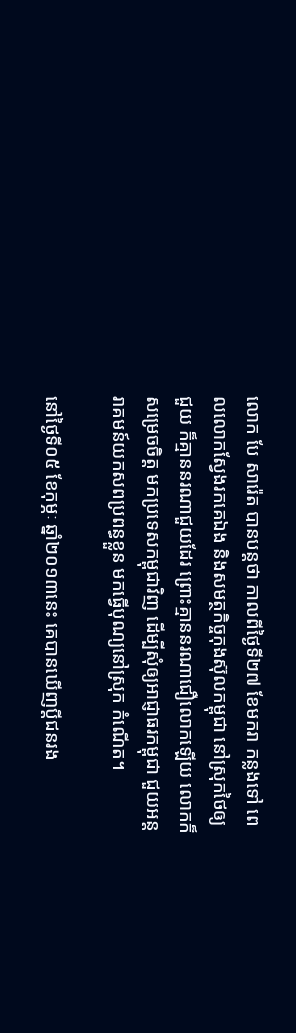លោក បែ សារ៉េត បានបន្តថា កាលពីថ្ងៃទី២៧ ខែមករា កន្លងទៅ ពេលលោកស្វែងរកគេឯង និងសមត្ថកិច្ចកុងស៊ុលកម្ពុជា នៅស្រុកថៃឲ្យជួយ ក៏គ្មាននរណាជួយដែរ ព្រោះគ្មាននរណាជឿលោកឡើយ លោកក៏សម្រេចចិត្ត មកប្រទេសកម្ពុជាវិញ ដើម្បីសុំឲ្យអាជ្ញាធរកម្ពុជា ជួយអន្តរាគមន៍យកសពប្រពន្ធខ្លួន មកធ្វើបុណ្យនៅស្រុក កំណើត។

នៅថ្ងៃទី០៥ ខែកុម្ភៈ ឆ្នាំ២០១៣នេះ គេបានឃើញប្តីជនរង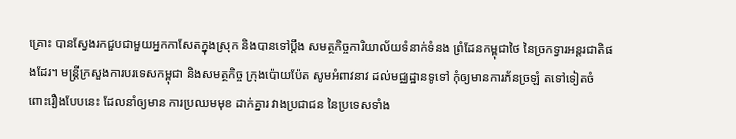គ្រោះ បានស្វែងរកជួបជាមួយអ្នកកាសែតក្នុងស្រុក និងបានទៅប្តឹង សមត្ថកិច្ចការិយាល័យទំនាក់ទំនង ព្រំដែនកម្ពុជាថៃ នៃច្រកទ្វារអន្តរជាតិផងដែរ។ មន្រ្តីក្រសួងការបរទេសកម្ពុជា និងសមត្ថកិច្ច ក្រុងប៉ោយប៉ែត សូមអំពាវនាវ ដល់មជ្ឈដ្ឋានទូទៅ កុំឲ្យមានការភ័នច្រឡំ តទៅទៀតចំពោះរឿងបែបនេះ ដែលនាំឲ្យមាន ការប្រឈមមុខ ដាក់គ្នារ វាងប្រជាជន នៃប្រទេសទាំង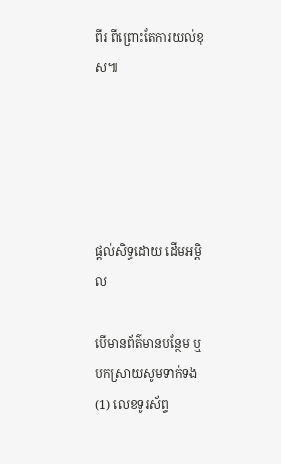ពីរ ពីព្រោះតែការយល់ខុស៕





ផ្តល់សិទ្ធដោយ ដើមអម្ពិល

បើមានព័ត៌មានបន្ថែម ឬ បកស្រាយសូមទាក់ទង (1) លេខទូរស័ព្ទ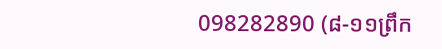098282890 (៨-១១ព្រឹក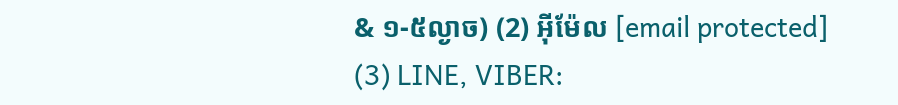& ១-៥ល្ងាច) (2) អ៊ីម៉ែល [email protected] (3) LINE, VIBER: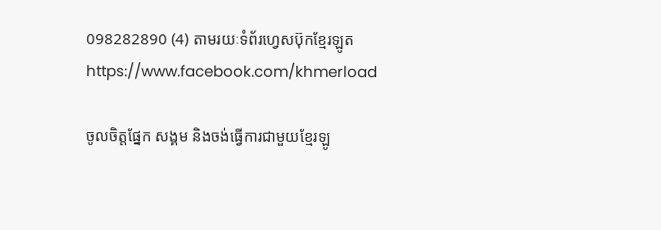098282890 (4) តាមរយៈទំព័រហ្វេសប៊ុកខ្មែរឡូត https://www.facebook.com/khmerload

ចូលចិត្តផ្នែក សង្គម និងចង់ធ្វើការជាមួយខ្មែរឡូ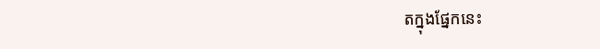តក្នុងផ្នែកនេះ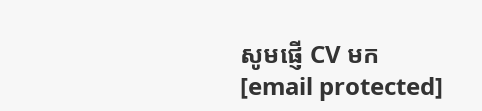សូមផ្ញើ CV មក [email protected]